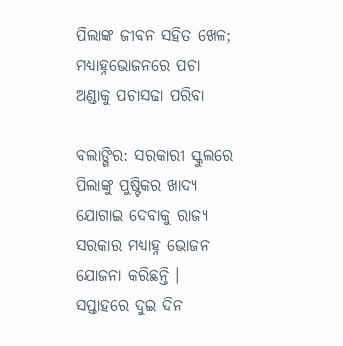ପିଲାଙ୍କ ଜୀବନ ସହିତ ଖେଳ; ମଧ୍ୟାହ୍ନଭୋଜନରେ ପଚା ଅଣ୍ଡାକୁ ପଚାସଢା ପରିବା

ବଲାଙ୍ଗିର: ସରକାରୀ ସ୍କୁଲରେ ପିଲାଙ୍କୁ ପୁଷ୍ଟିକର ଖାଦ୍ୟ ଯୋଗାଇ ଦେବାକୁ ରାଜ୍ୟ ସରକାର ମଧ୍ୟାହ୍ନ ଭୋଜନ ଯୋଜନା କରିଛନ୍ତି । ସପ୍ତାହରେ ଦୁଇ ଦିନ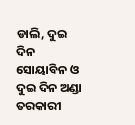ଡାଲି, ଦୁଇ ଦିନ ସୋୟାବିନ ଓ ଦୁଇ ଦିନ ଅଣ୍ଡା ତରକାରୀ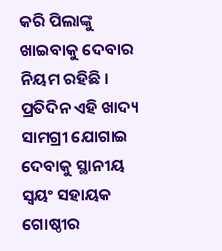କରି ପିଲାଙ୍କୁ ଖାଇବାକୁ ଦେବାର ନିୟମ ରହିଛି । ପ୍ରତିଦିନ ଏହି ଖାଦ୍ୟ ସାମଗ୍ରୀ ଯୋଗାଇ ଦେବାକୁ ସ୍ଥାନୀୟ ସ୍ଵୟଂ ସହାୟକ ଗୋଷ୍ଠୀର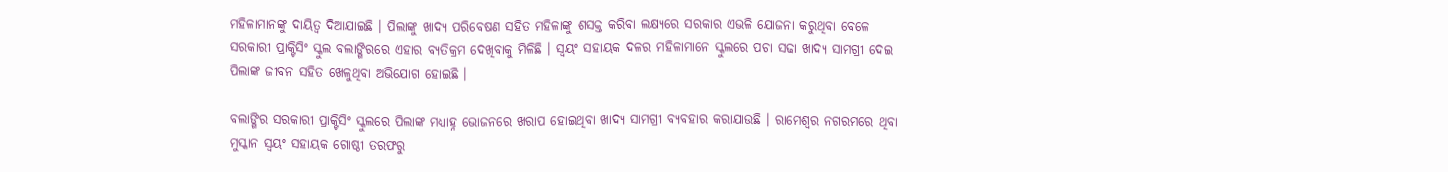ମହିଳାମାନଙ୍କୁ ଦାୟିତ୍ଵ ଦିଆଯାଇଛି । ପିଲାଙ୍କୁ ଖାଦ୍ୟ ପରିବେଷଣ ସହିତ ମହିଳାଙ୍କୁ ଶସକ୍ତ କରିବା ଲକ୍ଷ୍ୟରେ ସରକାର ଏଭଳି ଯୋଜନା କରୁଥିବା ବେଳେ ସରକାରୀ ପ୍ରାକ୍ଟିସିଂ ସ୍କୁଲ ବଲାଙ୍ଗିରରେ ଏହାର ବ୍ୟତିକ୍ରମ ଦେଖିବାକୁ ମିଳିଛି । ସ୍ଵୟଂ ସହାୟକ ଦଳର ମହିଳାମାନେ ସ୍କୁଲରେ ପଚା ସଢା ଖାଦ୍ୟ ସାମଗ୍ରୀ ଦେଇ ପିଲାଙ୍କ ଜୀବନ ସହିତ ଖେଳୁଥିବା ଅଭିଯୋଗ ହୋଇଛି ।

ବଲାଙ୍ଗିର ସରକାରୀ ପ୍ରାକ୍ଟିସିଂ ସ୍କୁଲରେ ପିଲାଙ୍କ ମଧ୍ୟାହ୍ନ ଭୋଜନରେ ଖରାପ ହୋଇଥିବା ଖାଦ୍ୟ ସାମଗ୍ରୀ ବ୍ୟବହାର କରାଯାଉଛି । ରାମେଶ୍ବର ନଗରମରେ ଥିବା ମୁସ୍କାନ ସ୍ଵୟଂ ସହାୟକ ଗୋଷ୍ଠୀ ତରଫରୁ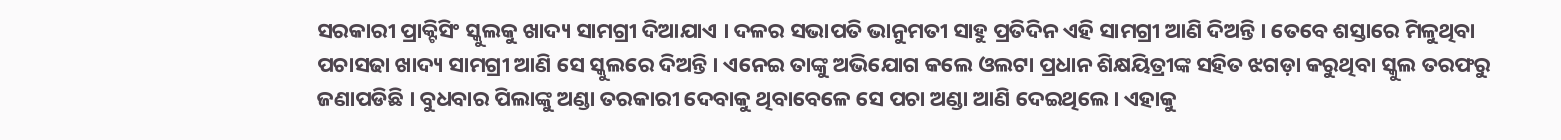ସରକାରୀ ପ୍ରାକ୍ଟିସିଂ ସ୍କୁଲକୁ ଖାଦ୍ୟ ସାମଗ୍ରୀ ଦିଆଯାଏ । ଦଳର ସଭାପତି ଭାନୁମତୀ ସାହୁ ପ୍ରତିଦିନ ଏହି ସାମଗ୍ରୀ ଆଣି ଦିଅନ୍ତି । ତେବେ ଶସ୍ତାରେ ମିଳୁଥିବା ପଚାସଢା ଖାଦ୍ୟ ସାମଗ୍ରୀ ଆଣି ସେ ସ୍କୁଲରେ ଦିଅନ୍ତି । ଏନେଇ ତାଙ୍କୁ ଅଭିଯୋଗ କଲେ ଓଲଟା ପ୍ରଧାନ ଶିକ୍ଷୟିତ୍ରୀଙ୍କ ସହିତ ଝଗଡ଼ା କରୁଥିବା ସ୍କୁଲ ତରଫରୁ ଜଣାପଡିଛି । ବୁଧବାର ପିଲାଙ୍କୁ ଅଣ୍ଡା ତରକାରୀ ଦେବାକୁ ଥିବାବେଳେ ସେ ପଚା ଅଣ୍ଡା ଆଣି ଦେଇଥିଲେ। ଏହାକୁ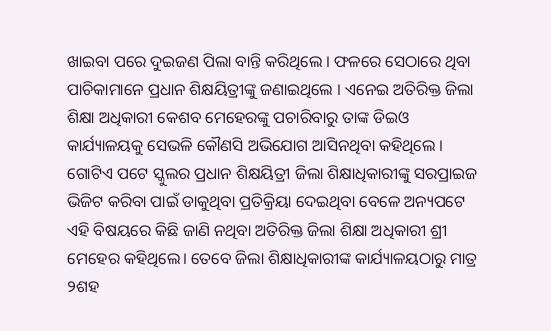ଖାଇବା ପରେ ଦୁଇଜଣ ପିଲା ବାନ୍ତି କରିଥିଲେ । ଫଳରେ ସେଠାରେ ଥିବା ପାଚିକାମାନେ ପ୍ରଧାନ ଶିକ୍ଷୟିତ୍ରୀଙ୍କୁ ଜଣାଇଥିଲେ । ଏନେଇ ଅତିରିକ୍ତ ଜିଲା ଶିକ୍ଷା ଅଧିକାରୀ କେଶବ ମେହେରଙ୍କୁ ପଚାରିବାରୁ ତାଙ୍କ ଡିଇଓ କାର୍ଯ୍ୟାଳୟକୁ ସେଭଳି କୌଣସି ଅଭିଯୋଗ ଆସିନଥିବା କହିଥିଲେ । ଗୋଟିଏ ପଟେ ସ୍କୁଲର ପ୍ରଧାନ ଶିକ୍ଷୟିତ୍ରୀ ଜିଲା ଶିକ୍ଷାଧିକାରୀଙ୍କୁ ସରପ୍ରାଇଜ ଭିଜିଟ କରିବା ପାଇଁ ଡାକୁଥିବା ପ୍ରତିକ୍ରିୟା ଦେଇଥିବା ବେଳେ ଅନ୍ୟପଟେ ଏହି ବିଷୟରେ କିଛି ଜାଣି ନଥିବା ଅତିରିକ୍ତ ଜିଲା ଶିକ୍ଷା ଅଧିକାରୀ ଶ୍ରୀ ମେହେର କହିଥିଲେ। ତେବେ ଜିଲା ଶିକ୍ଷାଧିକାରୀଙ୍କ କାର୍ଯ୍ୟାଳୟଠାରୁ ମାତ୍ର ୨ଶହ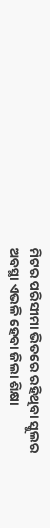ମିଟର ପରିସୀମା ଭିତରେ ରହିଥିବା ସ୍କୁଲର ଅବସ୍ଥା ଏଭଳି ହେବା ଜିଲା ଶିକ୍ଷା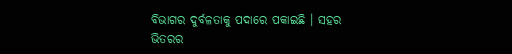ବିଭାଗର ଦୁର୍ବଳତାକୁ ପଦାରେ ପକାଇଛି । ସହର ଭିତରର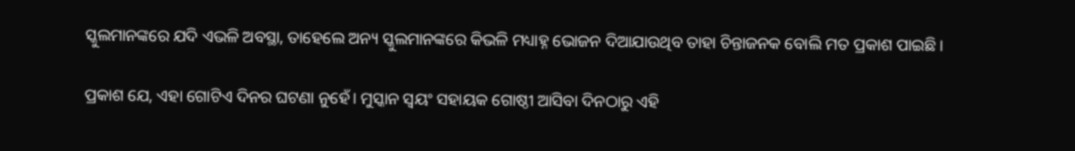ସ୍କୁଲମାନଙ୍କରେ ଯଦି ଏଭଳି ଅବସ୍ଥା, ତାହେଲେ ଅନ୍ୟ ସ୍କୁଲମାନଙ୍କରେ କିଭଳି ମଧ୍ୟାହ୍ନ ଭୋଜନ ଦିଆଯାଉଥିବ ତାହା ଚିନ୍ତାଜନକ ବୋଲି ମତ ପ୍ରକାଶ ପାଇଛି ।

ପ୍ରକାଶ ଯେ, ଏହା ଗୋଟିଏ ଦିନର ଘଟଣା ନୁହେଁ। ମୁସ୍କାନ ସ୍ଵୟଂ ସହାୟକ ଗୋଷ୍ଠୀ ଆସିବା ଦିନଠାରୁ ଏହି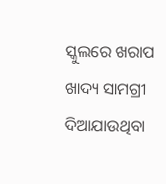ସ୍କୁଲରେ ଖରାପ ଖାଦ୍ୟ ସାମଗ୍ରୀ ଦିଆଯାଉଥିବା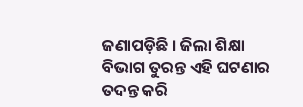ଜଣାପଡ଼ିଛି । ଜିଲା ଶିକ୍ଷା ବିଭାଗ ତୁରନ୍ତ ଏହି ଘଟଣାର ତଦନ୍ତ କରି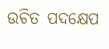ଉଚିତ ପଦକ୍ଷେପ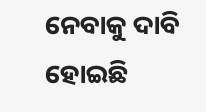ନେବାକୁ ଦାବି ହୋଇଛି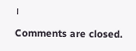।

Comments are closed.